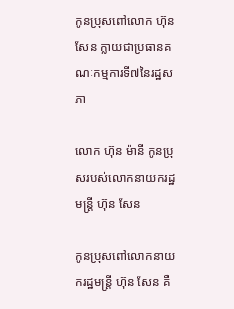កូនប្រុសពៅលោក ហ៊ុន សែន ក្លាយជាប្រធានគណៈកម្មការទី៧នៃរដ្ឋសភា

លោក ហ៊ុន ម៉ានី កូនប្រុសរបស់លោកនាយករដ្ឋមន្រ្តី ហ៊ុន សែន

កូនប្រុសពៅលោកនាយករដ្ឋមន្ដ្រី ហ៊ុន សែន គឺ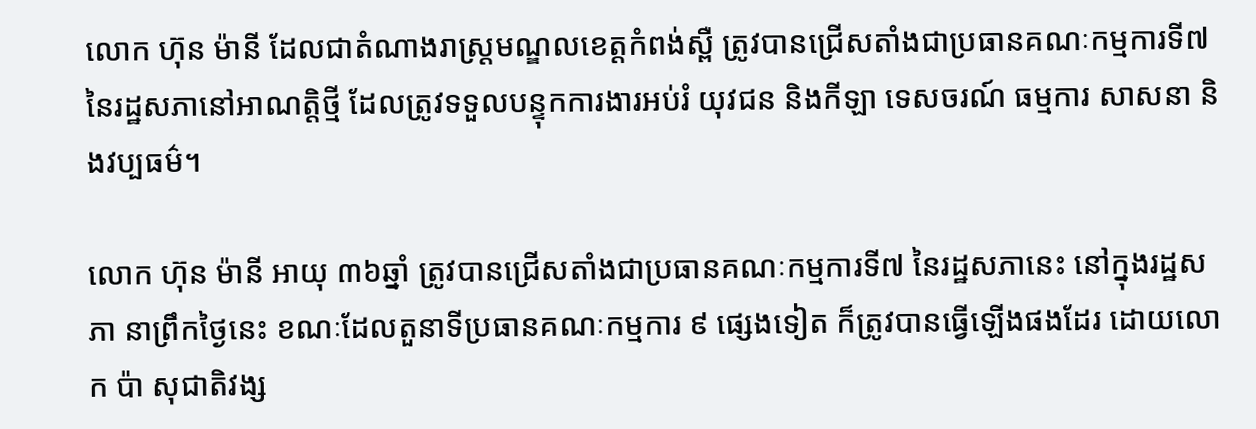លោក ហ៊ុន ម៉ានី ដែលជាតំណាងរាស្ត្រមណ្ឌលខេត្តកំពង់ស្ពឺ ត្រូវបានជ្រើសតាំងជាប្រធានគណៈកម្មការទី៧ នៃរដ្ឋសភានៅអាណត្តិថ្មី ដែលត្រូវទទួលបន្ទុកការងារអប់រំ យុវជន និងកីឡា ទេសចរណ៍ ធម្មការ សាសនា និងវប្បធម៌។

លោក ហ៊ុន ម៉ានី អាយុ ៣៦ឆ្នាំ ត្រូវបានជ្រើសតាំងជាប្រធានគណៈកម្មការទី៧ នៃរដ្ឋសភានេះ នៅក្នុងរដ្ឋសភា នាព្រឹកថ្ងៃនេះ ខណៈដែលតួនាទីប្រធានគណៈកម្មការ ៩ ផ្សេងទៀត ក៏ត្រូវបានធ្វើឡើងផងដែរ ដោយលោក ប៉ា សុជាតិវង្ស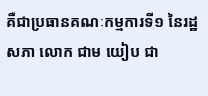គឺជាប្រធានគណៈកម្មការទី១ នៃរដ្ឋសភា លោក ជាម យៀប ជា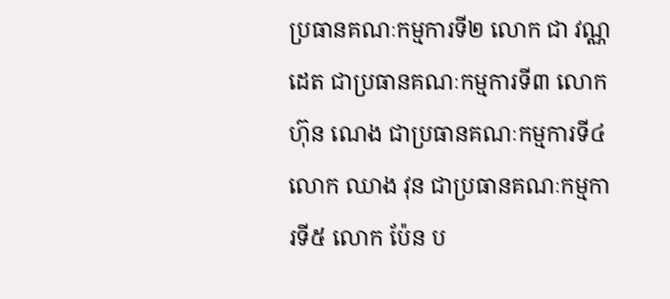ប្រធានគណៈកម្មការទី២ លោក ជា វណ្ណដេត ជាប្រធានគណៈកម្មការទី៣ លោក ហ៊ុន ណេង ជាប្រធានគណៈកម្មការទី៤ លោក ឈាង វុន ជាប្រធានគណៈកម្មការទី៥ លោក ប៉ែន ប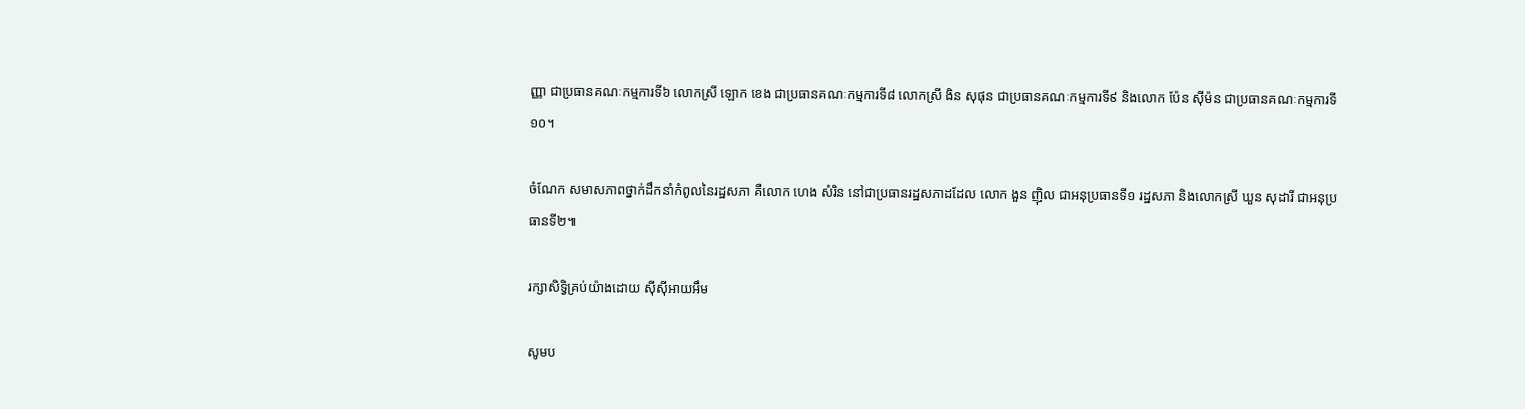ញ្ញា ជាប្រធានគណៈកម្មការទី៦ លោកស្រី ឡោក ខេង ជាប្រធានគណៈកម្មការទី៨ លោកស្រី ងិន សុផុន ជាប្រធានគណៈកម្មការទី៩ និងលោក ប៉ែន ស៊ីម៉ន ជាប្រធានគណៈកម្មការទី១០។

ចំណែក សមាសភាពថ្នាក់ដឹកនាំកំពូលនៃរដ្ឋសភា គឺលោក ហេង សំរិន នៅជាប្រធានរដ្ឋសភាដដែល លោក ងួន ញ៉ិល ជាអនុប្រធានទី១ រដ្ឋសភា និងលោកស្រី ឃួន សុដារី ជាអនុប្រធានទី២៕

រក្សាសិទ្វិគ្រប់យ៉ាងដោយ ស៊ីស៊ីអាយអឹម

សូមប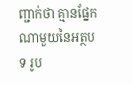ញ្ជាក់ថា គ្មានផ្នែកណាមួយនៃអត្ថបទ រូប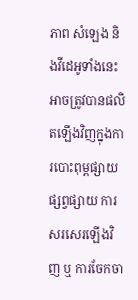ភាព សំឡេង និងវីដេអូទាំងនេះ អាចត្រូវបានផលិតឡើងវិញក្នុងការបោះពុម្ពផ្សាយ ផ្សព្វផ្សាយ ការសរសេរឡើងវិញ ឬ ការចែកចា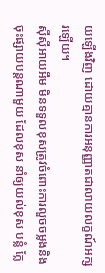យឡើងវិញ ដោយគ្មានការអនុញ្ញាតជាលាយលក្ខណ៍អក្សរឡើយ។
ស៊ីស៊ីអាយអឹម មិនទទួលខុសត្រូវចំពោះការលួចចម្លងនិងចុះផ្សាយបន្តណាមួយ ដែលខុស នាំឲ្យយល់ខុស បន្លំ ក្លែ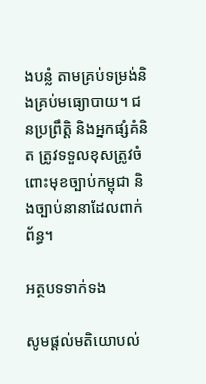ងបន្លំ តាមគ្រប់ទម្រង់និងគ្រប់មធ្យោបាយ។ ជនប្រព្រឹត្តិ និងអ្នកផ្សំគំនិត ត្រូវទទួលខុសត្រូវចំពោះមុខច្បាប់កម្ពុជា និងច្បាប់នានាដែលពាក់ព័ន្ធ។

អត្ថបទទាក់ទង

សូមផ្ដល់មតិយោបល់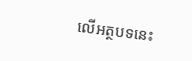លើអត្ថបទនេះ